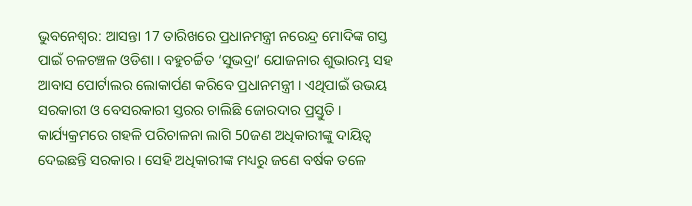ଭୁବନେଶ୍ବର: ଆସନ୍ତା 17 ତାରିଖରେ ପ୍ରଧାନମନ୍ତ୍ରୀ ନରେନ୍ଦ୍ର ମୋଦିଙ୍କ ଗସ୍ତ ପାଇଁ ଚଳଚଞ୍ଚଳ ଓଡିଶା । ବହୁଚର୍ଚ୍ଚିତ ‘ସୁଭଦ୍ରା’ ଯୋଜନାର ଶୁଭାରମ୍ଭ ସହ ଆବାସ ପୋର୍ଟାଲର ଲୋକାର୍ପଣ କରିବେ ପ୍ରଧାନମନ୍ତ୍ରୀ । ଏଥିପାଇଁ ଉଭୟ ସରକାରୀ ଓ ବେସରକାରୀ ସ୍ତରର ଚାଲିଛି ଜୋରଦାର ପ୍ରସ୍ତୁତି । କାର୍ଯ୍ୟକ୍ରମରେ ଗହଳି ପରିଚାଳନା ଲାଗି 50ଜଣ ଅଧିକାରୀଙ୍କୁ ଦାୟିତ୍ୱ ଦେଇଛନ୍ତି ସରକାର । ସେହି ଅଧିକାରୀଙ୍କ ମଧ୍ୟରୁ ଜଣେ ବର୍ଷକ ତଳେ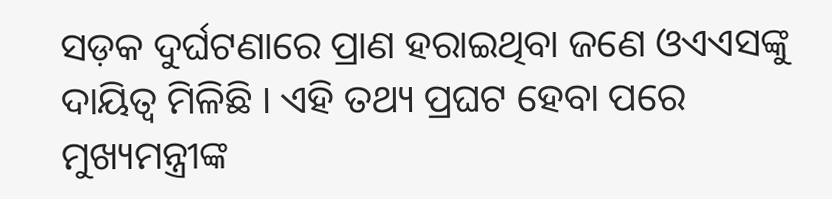ସଡ଼କ ଦୁର୍ଘଟଣାରେ ପ୍ରାଣ ହରାଇଥିବା ଜଣେ ଓଏଏସଙ୍କୁ ଦାୟିତ୍ୱ ମିଳିଛି । ଏହି ତଥ୍ୟ ପ୍ରଘଟ ହେବା ପରେ ମୁଖ୍ୟମନ୍ତ୍ରୀଙ୍କ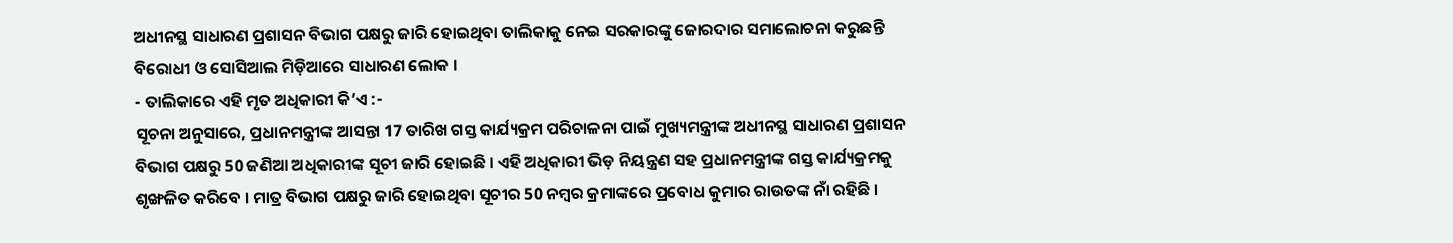ଅଧୀନସ୍ଥ ସାଧାରଣ ପ୍ରଶାସନ ବିଭାଗ ପକ୍ଷରୁ ଜାରି ହୋଇଥିବା ତାଲିକାକୁ ନେଇ ସରକାରଙ୍କୁ ଜୋରଦାର ସମାଲୋଚନା କରୁଛନ୍ତି ବିରୋଧୀ ଓ ସୋସିଆଲ ମିଡ଼ିଆରେ ସାଧାରଣ ଲୋକ ।
- ତାଲିକାରେ ଏହି ମୃତ ଅଧିକାରୀ କି’ଏ :-
ସୂଚନା ଅନୁସାରେ, ପ୍ରଧାନମନ୍ତ୍ରୀଙ୍କ ଆସନ୍ତା 17 ତାରିଖ ଗସ୍ତ କାର୍ଯ୍ୟକ୍ରମ ପରିଚାଳନା ପାଇଁ ମୁଖ୍ୟମନ୍ତ୍ରୀଙ୍କ ଅଧୀନସ୍ଥ ସାଧାରଣ ପ୍ରଶାସନ ବିଭାଗ ପକ୍ଷରୁ 50 ଜଣିଆ ଅଧିକାରୀଙ୍କ ସୂଚୀ ଜାରି ହୋଇଛି । ଏହି ଅଧିକାରୀ ଭିଡ଼ ନିୟନ୍ତ୍ରଣ ସହ ପ୍ରଧାନମନ୍ତ୍ରୀଙ୍କ ଗସ୍ତ କାର୍ଯ୍ୟକ୍ରମକୁ ଶୃଙ୍ଖଳିତ କରିବେ । ମାତ୍ର ବିଭାଗ ପକ୍ଷରୁ ଜାରି ହୋଇଥିବା ସୂଚୀର 50 ନମ୍ବର କ୍ରମାଙ୍କରେ ପ୍ରବୋଧ କୁମାର ରାଉତଙ୍କ ନାଁ ରହିଛି ।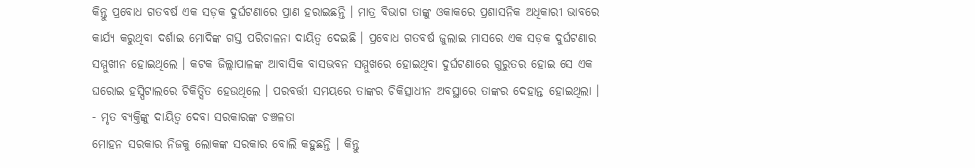କିନ୍ତୁ ପ୍ରବୋଧ ଗତବର୍ଷ ଏକ ସଡ଼କ ଦୁର୍ଘଟଣାରେ ପ୍ରାଣ ହରାଇଛନ୍ତି । ମାତ୍ର ବିଭାଗ ତାଙ୍କୁ ଓକାକରେ ପ୍ରଶାସନିକ ଅଧିକାରୀ ଭାବରେ କାର୍ଯ୍ୟ କରୁଥିବା ଦର୍ଶାଇ ମୋଦିଙ୍କ ଗସ୍ତ ପରିଚାଳନା ଦାୟିତ୍ୱ ଦେଇଛି । ପ୍ରବୋଧ ଗତବର୍ଷ ଜୁଲାଇ ମାସରେ ଏକ ସଡ଼କ ଦୁର୍ଘଟଣାର ସମ୍ମୁଖୀନ ହୋଇଥିଲେ । କଟକ ଜିଲ୍ଲାପାଳଙ୍କ ଆବାସିକ ବାସଭବନ ସମ୍ମୁଖରେ ହୋଇଥିବା ଦୁର୍ଘଟଣାରେ ଗୁରୁତର ହୋଇ ସେ ଏକ ଘରୋଇ ହସ୍ପିଟାଲରେ ଚିକିତ୍ସିତ ହେଉଥିଲେ । ପରବର୍ତ୍ତୀ ସମୟରେ ତାଙ୍କର ଚିକିତ୍ସାଧୀନ ଅବସ୍ଥାରେ ତାଙ୍କର ଦେହାନ୍ତ ହୋଇଥିଲା ।
- ମୃତ ବ୍ୟକ୍ତିଙ୍କୁ ଦାୟିତ୍ବ ଦେବା ସରକାରଙ୍କ ଚଞ୍ଚଳତା
ମୋହନ ସରକାର ନିଜକୁ ଲୋକଙ୍କ ସରକାର ବୋଲି କହୁଛନ୍ତି । କିନ୍ତୁ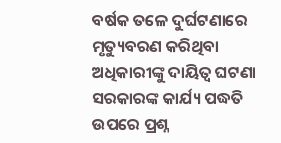ବର୍ଷକ ତଳେ ଦୁର୍ଘଟଣାରେ ମୃତ୍ୟୁବରଣ କରିଥିବା ଅଧିକାରୀଙ୍କୁ ଦାୟିତ୍ୱ ଘଟଣା ସରକାରଙ୍କ କାର୍ଯ୍ୟ ପଦ୍ଧତି ଉପରେ ପ୍ରଶ୍ନ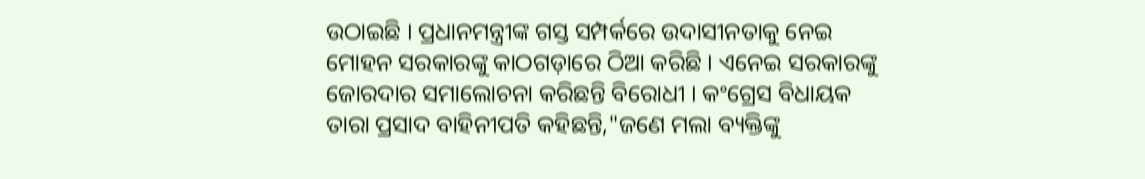ଉଠାଇଛି । ପ୍ରଧାନମନ୍ତ୍ରୀଙ୍କ ଗସ୍ତ ସମ୍ପର୍କରେ ଉଦାସୀନତାକୁ ନେଇ ମୋହନ ସରକାରଙ୍କୁ କାଠଗଡ଼ାରେ ଠିଆ କରିଛି । ଏନେଇ ସରକାରଙ୍କୁ ଜୋରଦାର ସମାଲୋଚନା କରିଛନ୍ତି ବିରୋଧୀ । କଂଗ୍ରେସ ବିଧାୟକ ତାରା ପ୍ରସାଦ ବାହିନୀପତି କହିଛନ୍ତି,"ଜଣେ ମଲା ବ୍ୟକ୍ତିଙ୍କୁ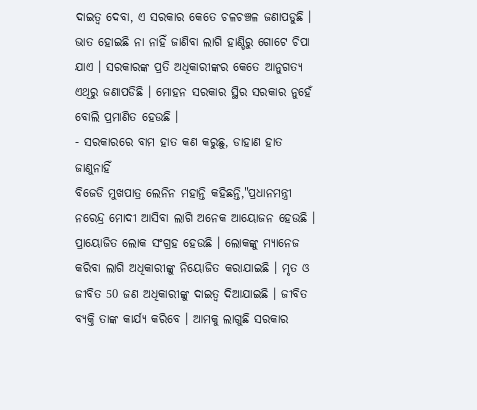ଦାଇତ୍ୱ ଦେବା, ଏ ସରକାର କେତେ ଚଳଚଞ୍ଚଳ ଜଣାପଡୁଛି । ଭାତ ହୋଇଛି ନା ନାହିଁ ଜାଣିବା ଲାଗି ହାଣ୍ଡିରୁ ଗୋଟେ ଚିପା ଯାଏ । ସରକାରଙ୍କ ପ୍ରତି ଅଧିକାରୀଙ୍କର କେତେ ଆନୁଗତ୍ୟ ଏଥିରୁ ଜଣାପଡିଛି । ମୋହନ ସରକାର ସ୍ଥିର ସରକାର ନୁହେଁ ବୋଲି ପ୍ରମାଣିତ ହେଉଛି ।
- ସରକାରରେ ବାମ ହାତ କଣ କରୁଛୁ, ଡାହାଣ ହାତ ଜାଣୁନାହିଁ
ବିଜେଡି ମୁଖପାତ୍ର ଲେନିନ ମହାନ୍ତି କହିଛନ୍ତି,"ପ୍ରଧାନମନ୍ତ୍ରୀ ନରେନ୍ଦ୍ର ମୋଦୀ ଆସିବା ଲାଗି ଅନେକ ଆୟୋଜନ ହେଉଛି । ପ୍ରାୟୋଜିତ ଲୋକ ସଂଗ୍ରହ ହେଉଛି । ଲୋକଙ୍କୁ ମ୍ୟାନେଜ କରିବା ଲାଗି ଅଧିକାରୀଙ୍କୁ ନିୟୋଜିତ କରାଯାଇଛି । ମୃତ ଓ ଜୀବିତ 50 ଜଣ ଅଧିକାରୀଙ୍କୁ ଦାଇତ୍ୱ ଦିଆଯାଇଛି । ଜୀବିତ ବ୍ୟକ୍ତି ତାଙ୍କ କାର୍ଯ୍ୟ କରିବେ । ଆମକୁ ଲାଗୁଛି ସରକାର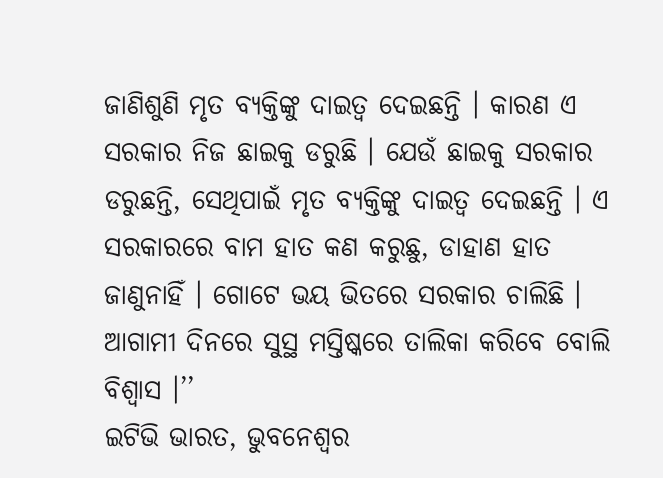ଜାଣିଶୁଣି ମୃତ ବ୍ୟକ୍ତିଙ୍କୁ ଦାଇତ୍ୱ ଦେଇଛନ୍ତି । କାରଣ ଏ ସରକାର ନିଜ ଛାଇକୁ ଡରୁଛି । ଯେଉଁ ଛାଇକୁ ସରକାର ଡରୁଛନ୍ତି, ସେଥିପାଇଁ ମୃତ ବ୍ୟକ୍ତିଙ୍କୁ ଦାଇତ୍ୱ ଦେଇଛନ୍ତି । ଏ ସରକାରରେ ବାମ ହାତ କଣ କରୁଛୁ, ଡାହାଣ ହାତ ଜାଣୁନାହିଁ । ଗୋଟେ ଭୟ ଭିତରେ ସରକାର ଚାଲିଛି । ଆଗାମୀ ଦିନରେ ସୁସ୍ଥ ମସ୍ତିଷ୍କରେ ତାଲିକା କରିବେ ବୋଲି ବିଶ୍ଵାସ ।’’
ଇଟିଭି ଭାରତ, ଭୁବନେଶ୍ବର